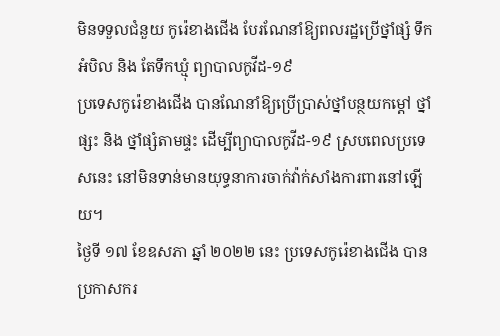មិនទទួលជំនួយ កូរ៉េខាងជើង បែរណែនាំឱ្យពលរដ្ឋប្រើថ្នាំផ្សំ ទឹកអំបិល និង តែទឹកឃ្មុំ ព្យាបាលកូវីដ-១៩
ប្រទេសកូរ៉េខាងជើង បានណែនាំឱ្យប្រើប្រាស់ថ្នាំបន្ថយកម្ដៅ ថ្នាំផ្សះ និង ថ្នាំផ្សំតាមផ្ទះ ដើម្បីព្យាបាលកូវីដ-១៩ ស្របពេលប្រទេសនេះ នៅមិនទាន់មានយុទ្ធនាការចាក់វ៉ាក់សាំងការពារនៅឡើយ។
ថ្ងៃទី ១៧ ខែឧសភា ឆ្នាំ ២០២២ នេះ ប្រទេសកូរ៉េខាងជើង បានប្រកាសករ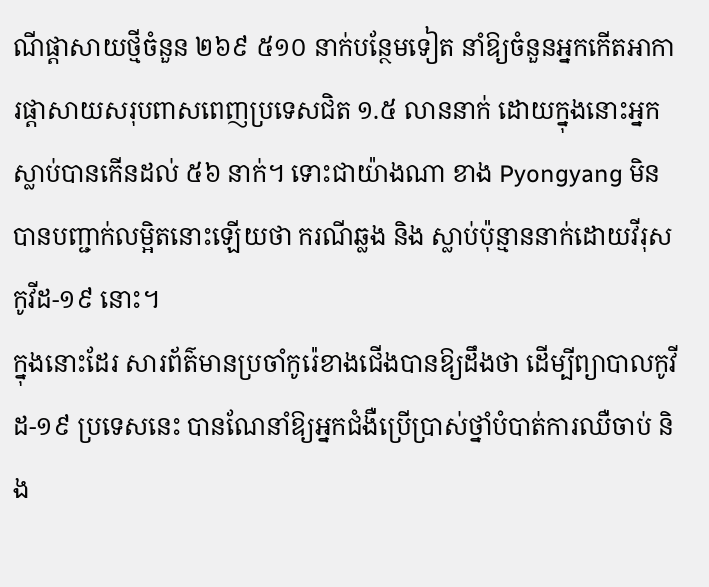ណីផ្ដាសាយថ្មីចំនួន ២៦៩ ៥១០ នាក់បន្ថែមទៀត នាំឱ្យចំនួនអ្នកកើតអាការផ្ដាសាយសរុបពាសពេញប្រទេសជិត ១.៥ លាននាក់ ដោយក្នុងនោះអ្នកស្លាប់បានកើនដល់ ៥៦ នាក់។ ទោះជាយ៉ាងណា ខាង Pyongyang មិនបានបញ្ជាក់លម្អិតនោះឡើយថា ករណីឆ្លង និង ស្លាប់ប៉ុន្មាននាក់ដោយវីរុសកូវីដ-១៩ នោះ។
ក្នុងនោះដែរ សារព័ត៌មានប្រចាំកូរ៉េខាងជើងបានឱ្យដឹងថា ដើម្បីព្យាបាលកូវីដ-១៩ ប្រទេសនេះ បានណែនាំឱ្យអ្នកជំងឺប្រើប្រាស់ថ្នាំបំបាត់ការឈឺចាប់ និង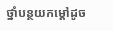ថ្នាំបន្ថយកម្ដៅដូច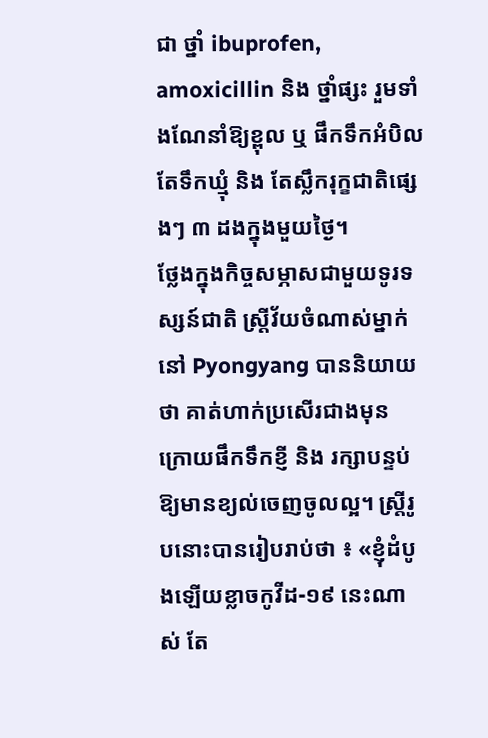ជា ថ្នាំ ibuprofen, amoxicillin និង ថ្នាំផ្សះ រួមទាំងណែនាំឱ្យខ្ពុល ឬ ផឹកទឹកអំបិល តែទឹកឃ្មុំ និង តែស្លឹករុក្ខជាតិផ្សេងៗ ៣ ដងក្នុងមួយថ្ងៃ។
ថ្លែងក្នុងកិច្ចសម្ភាសជាមួយទូរទស្សន៍ជាតិ ស្ត្រីវ័យចំណាស់ម្នាក់នៅ Pyongyang បាននិយាយថា គាត់ហាក់ប្រសើរជាងមុន ក្រោយផឹកទឹកខ្ញី និង រក្សាបន្ទប់ឱ្យមានខ្យល់ចេញចូលល្អ។ ស្ត្រីរូបនោះបានរៀបរាប់ថា ៖ «ខ្ញុំដំបូងឡើយខ្លាចកូវីដ-១៩ នេះណាស់ តែ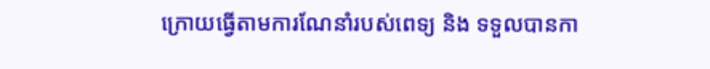ក្រោយធ្វើតាមការណែនាំរបស់ពេទ្យ និង ទទួលបានកា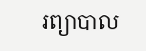រព្យាបាល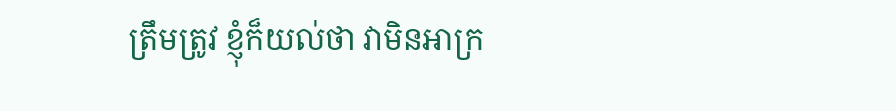ត្រឹមត្រូវ ខ្ញុំក៏យល់ថា វាមិនអាក្រ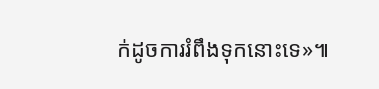ក់ដូចការរំពឹងទុកនោះទេ»៕